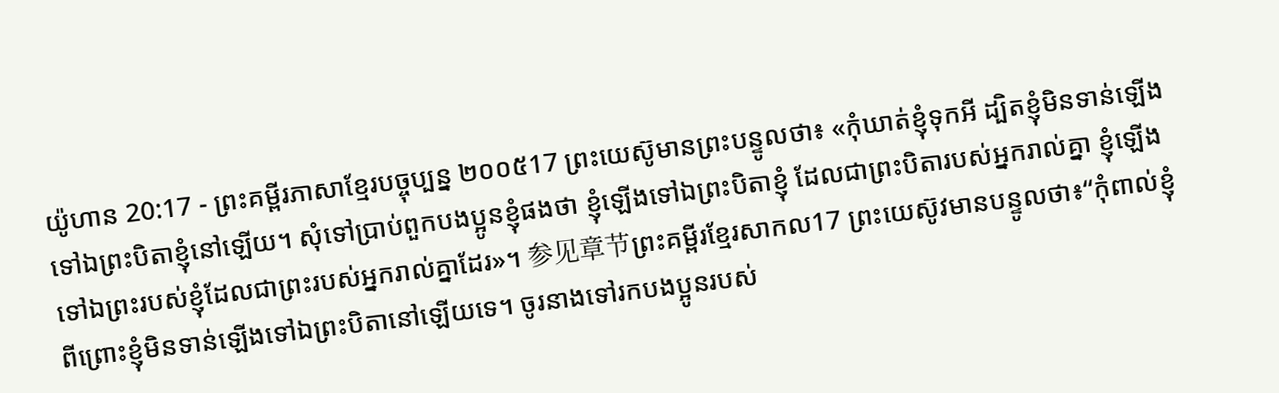យ៉ូហាន 20:17 - ព្រះគម្ពីរភាសាខ្មែរបច្ចុប្បន្ន ២០០៥17 ព្រះយេស៊ូមានព្រះបន្ទូលថា៖ «កុំឃាត់ខ្ញុំទុកអី ដ្បិតខ្ញុំមិនទាន់ឡើងទៅឯព្រះបិតាខ្ញុំនៅឡើយ។ សុំទៅប្រាប់ពួកបងប្អូនខ្ញុំផងថា ខ្ញុំឡើងទៅឯព្រះបិតាខ្ញុំ ដែលជាព្រះបិតារបស់អ្នករាល់គ្នា ខ្ញុំឡើងទៅឯព្រះរបស់ខ្ញុំដែលជាព្រះរបស់អ្នករាល់គ្នាដែរ»។ 参见章节ព្រះគម្ពីរខ្មែរសាកល17 ព្រះយេស៊ូវមានបន្ទូលថា៖“កុំពាល់ខ្ញុំ ពីព្រោះខ្ញុំមិនទាន់ឡើងទៅឯព្រះបិតានៅឡើយទេ។ ចូរនាងទៅរកបងប្អូនរបស់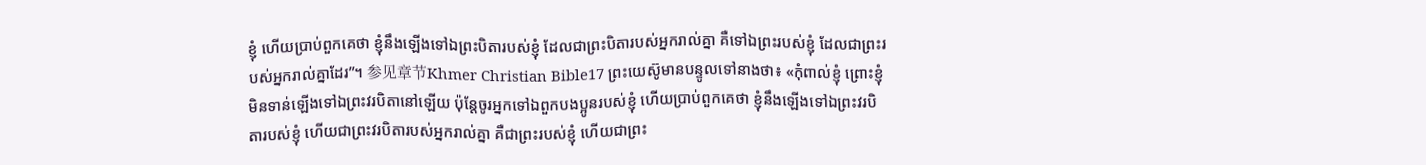ខ្ញុំ ហើយប្រាប់ពួកគេថា ខ្ញុំនឹងឡើងទៅឯព្រះបិតារបស់ខ្ញុំ ដែលជាព្រះបិតារបស់អ្នករាល់គ្នា គឺទៅឯព្រះរបស់ខ្ញុំ ដែលជាព្រះរបស់អ្នករាល់គ្នាដែរ”។ 参见章节Khmer Christian Bible17 ព្រះយេស៊ូមានបន្ទូលទៅនាងថា៖ «កុំពាល់ខ្ញុំ ព្រោះខ្ញុំមិនទាន់ឡើងទៅឯព្រះវរបិតានៅឡើយ ប៉ុន្ដែចូរអ្នកទៅឯពួកបងប្អូនរបស់ខ្ញុំ ហើយប្រាប់ពួកគេថា ខ្ញុំនឹងឡើងទៅឯព្រះវរបិតារបស់ខ្ញុំ ហើយជាព្រះវរបិតារបស់អ្នករាល់គ្នា គឺជាព្រះរបស់ខ្ញុំ ហើយជាព្រះ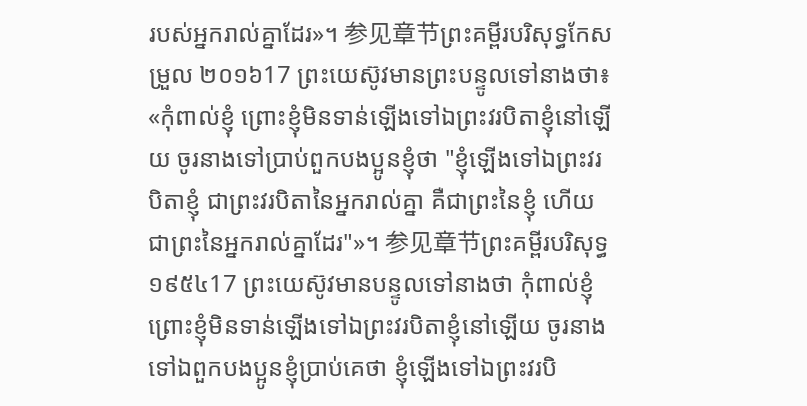របស់អ្នករាល់គ្នាដែរ»។ 参见章节ព្រះគម្ពីរបរិសុទ្ធកែសម្រួល ២០១៦17 ព្រះយេស៊ូវមានព្រះបន្ទូលទៅនាងថា៖ «កុំពាល់ខ្ញុំ ព្រោះខ្ញុំមិនទាន់ឡើងទៅឯព្រះវរបិតាខ្ញុំនៅឡើយ ចូរនាងទៅប្រាប់ពួកបងប្អូនខ្ញុំថា "ខ្ញុំឡើងទៅឯព្រះវរបិតាខ្ញុំ ជាព្រះវរបិតានៃអ្នករាល់គ្នា គឺជាព្រះនៃខ្ញុំ ហើយជាព្រះនៃអ្នករាល់គ្នាដែរ"»។ 参见章节ព្រះគម្ពីរបរិសុទ្ធ ១៩៥៤17 ព្រះយេស៊ូវមានបន្ទូលទៅនាងថា កុំពាល់ខ្ញុំ ព្រោះខ្ញុំមិនទាន់ឡើងទៅឯព្រះវរបិតាខ្ញុំនៅឡើយ ចូរនាងទៅឯពួកបងប្អូនខ្ញុំប្រាប់គេថា ខ្ញុំឡើងទៅឯព្រះវរបិ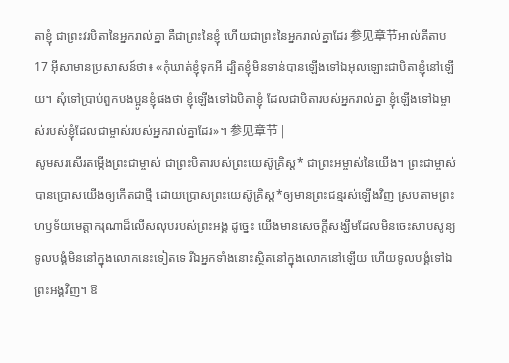តាខ្ញុំ ជាព្រះវរបិតានៃអ្នករាល់គ្នា គឺជាព្រះនៃខ្ញុំ ហើយជាព្រះនៃអ្នករាល់គ្នាដែរ 参见章节អាល់គីតាប17 អ៊ីសាមានប្រសាសន៍ថា៖ «កុំឃាត់ខ្ញុំទុកអី ដ្បិតខ្ញុំមិនទាន់បានឡើងទៅឯអុលឡោះជាបិតាខ្ញុំនៅឡើយ។ សុំទៅប្រាប់ពួកបងប្អូនខ្ញុំផងថា ខ្ញុំឡើងទៅឯបិតាខ្ញុំ ដែលជាបិតារបស់អ្នករាល់គ្នា ខ្ញុំឡើងទៅឯម្ចាស់របស់ខ្ញុំដែលជាម្ចាស់របស់អ្នករាល់គ្នាដែរ»។ 参见章节 |
សូមសរសើរតម្កើងព្រះជាម្ចាស់ ជាព្រះបិតារបស់ព្រះយេស៊ូគ្រិស្ត* ជាព្រះអម្ចាស់នៃយើង។ ព្រះជាម្ចាស់បានប្រោសយើងឲ្យកើតជាថ្មី ដោយប្រោសព្រះយេស៊ូគ្រិស្ត*ឲ្យមានព្រះជន្មរស់ឡើងវិញ ស្របតាមព្រះហឫទ័យមេត្តាករុណាដ៏លើសលុបរបស់ព្រះអង្គ ដូច្នេះ យើងមានសេចក្ដីសង្ឃឹមដែលមិនចេះសាបសូន្យ
ទូលបង្គំមិននៅក្នុងលោកនេះទៀតទេ រីឯអ្នកទាំងនោះស្ថិតនៅក្នុងលោកនៅឡើយ ហើយទូលបង្គំទៅឯព្រះអង្គវិញ។ ឱ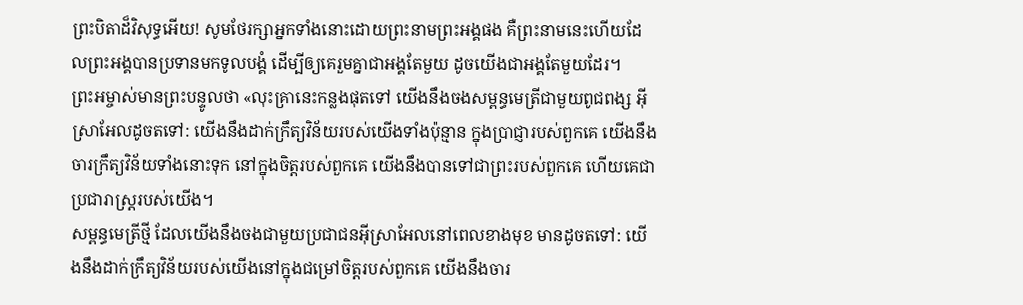ព្រះបិតាដ៏វិសុទ្ធអើយ! សូមថែរក្សាអ្នកទាំងនោះដោយព្រះនាមព្រះអង្គផង គឺព្រះនាមនេះហើយដែលព្រះអង្គបានប្រទានមកទូលបង្គំ ដើម្បីឲ្យគេរួមគ្នាជាអង្គតែមួយ ដូចយើងជាអង្គតែមួយដែរ។
ព្រះអម្ចាស់មានព្រះបន្ទូលថា «លុះគ្រានេះកន្លងផុតទៅ យើងនឹងចងសម្ពន្ធមេត្រីជាមួយពូជពង្ស អ៊ីស្រាអែលដូចតទៅ: យើងនឹងដាក់ក្រឹត្យវិន័យរបស់យើងទាំងប៉ុន្មាន ក្នុងប្រាជ្ញារបស់ពួកគេ យើងនឹងចារក្រឹត្យវិន័យទាំងនោះទុក នៅក្នុងចិត្តរបស់ពួកគេ យើងនឹងបានទៅជាព្រះរបស់ពួកគេ ហើយគេជាប្រជារាស្ត្ររបស់យើង។
សម្ពន្ធមេត្រីថ្មី ដែលយើងនឹងចងជាមួយប្រជាជនអ៊ីស្រាអែលនៅពេលខាងមុខ មានដូចតទៅ: យើងនឹងដាក់ក្រឹត្យវិន័យរបស់យើងនៅក្នុងជម្រៅចិត្តរបស់ពួកគេ យើងនឹងចារ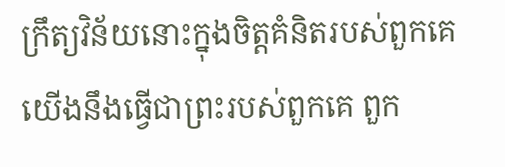ក្រឹត្យវិន័យនោះក្នុងចិត្តគំនិតរបស់ពួកគេ យើងនឹងធ្វើជាព្រះរបស់ពួកគេ ពួក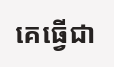គេធ្វើជា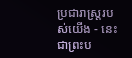ប្រជារាស្ត្ររបស់យើង - នេះជាព្រះប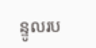ន្ទូលរប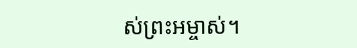ស់ព្រះអម្ចាស់។